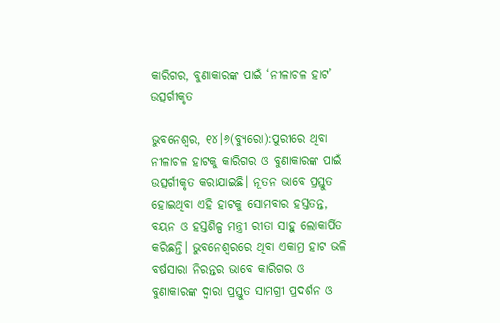କାରିଗର, ବୁଣାକାରଙ୍କ ପାଇଁ ‘ନୀଳାଚଳ ହାଟ’ ଉତ୍ସର୍ଗୀକୃତ

ଭୁବନେଶ୍ୱର, ୧୪।୬(ବ୍ୟୁରୋ):ପୁରୀରେ ଥିବା ନୀଳାଚଳ ହାଟକୁ କାରିଗର ଓ ବୁଣାକାରଙ୍କ ପାଇଁ ଉତ୍ସର୍ଗୀକୃତ କରାଯାଇଛି। ନୂତନ ଭାବେ ପ୍ରସ୍ତୁତ ହୋଇଥିବା ଏହି ହାଟକୁ ସୋମବାର ହସ୍ତତନ୍ତ, ବୟନ ଓ ହସ୍ତଶିଳ୍ପ ମନ୍ତ୍ରୀ ରୀତା ସାହୁ ଲୋକାର୍ପିତ କରିଛନ୍ତି। ଭୁବନେଶ୍ୱରରେ ଥିବା ଏକାମ୍ର ହାଟ ଭଳି ବର୍ଷସାରା ନିରନ୍ତର ଭାବେ କାରିଗର ଓ ବୁଣାକାରଙ୍କ ଦ୍ୱାରା ପ୍ରସ୍ତୁତ ସାମଗ୍ରୀ ପ୍ରଦର୍ଶନ ଓ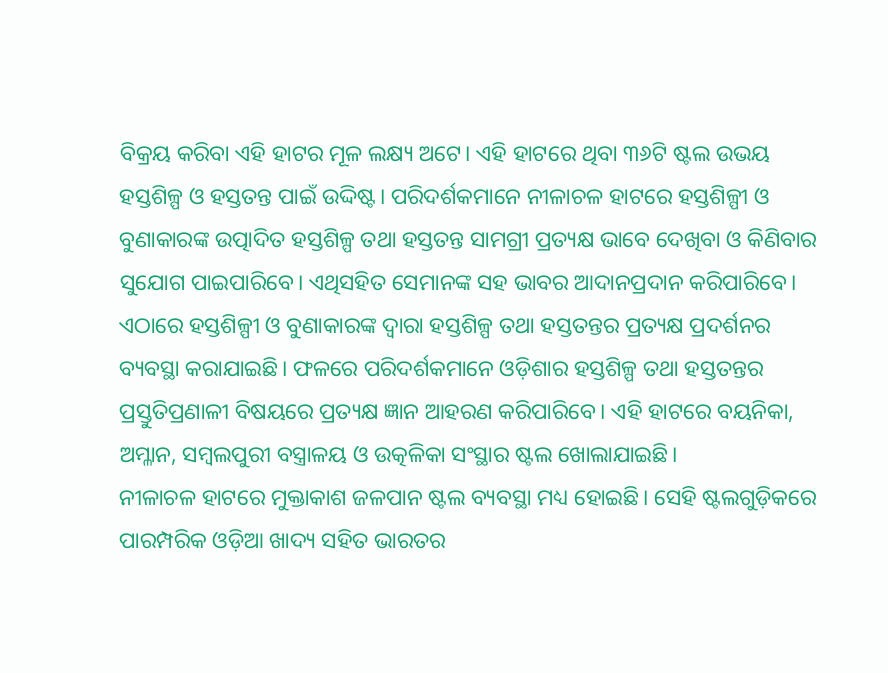ବିକ୍ରୟ କରିବା ଏହି ହାଟର ମୂଳ ଲକ୍ଷ୍ୟ ଅଟେ। ଏହି ହାଟରେ ଥିବା ୩୬ଟି ଷ୍ଟଲ ଉଭୟ ହସ୍ତଶିଳ୍ପ ଓ ହସ୍ତତନ୍ତ ପାଇଁ ଉଦ୍ଦିଷ୍ଟ। ପରିଦର୍ଶକମାନେ ନୀଳାଚଳ ହାଟରେ ହସ୍ତଶିଳ୍ପୀ ଓ ବୁଣାକାରଙ୍କ ଉତ୍ପାଦିତ ହସ୍ତଶିଳ୍ପ ତଥା ହସ୍ତତନ୍ତ ସାମଗ୍ରୀ ପ୍ରତ୍ୟକ୍ଷ ଭାବେ ଦେଖିବା ଓ କିଣିବାର ସୁଯୋଗ ପାଇପାରିବେ। ଏଥିସହିତ ସେମାନଙ୍କ ସହ ଭାବର ଆଦାନପ୍ରଦାନ କରିପାରିବେ। ଏଠାରେ ହସ୍ତଶିଳ୍ପୀ ଓ ବୁଣାକାରଙ୍କ ଦ୍ୱାରା ହସ୍ତଶିଳ୍ପ ତଥା ହସ୍ତତନ୍ତର ପ୍ରତ୍ୟକ୍ଷ ପ୍ରଦର୍ଶନର ବ୍ୟବସ୍ଥା କରାଯାଇଛି। ଫଳରେ ପରିଦର୍ଶକମାନେ ଓଡ଼ିଶାର ହସ୍ତଶିଳ୍ପ ତଥା ହସ୍ତତନ୍ତର ପ୍ରସ୍ତୁତିପ୍ରଣାଳୀ ବିଷୟରେ ପ୍ରତ୍ୟକ୍ଷ ଜ୍ଞାନ ଆହରଣ କରିପାରିବେ। ଏହି ହାଟରେ ବୟନିକା, ଅମ୍ଳାନ, ସମ୍ବଲପୁରୀ ବସ୍ତ୍ରାଳୟ ଓ ଉତ୍କଳିକା ସଂସ୍ଥାର ଷ୍ଟଲ ଖୋଲାଯାଇଛି।
ନୀଳାଚଳ ହାଟରେ ମୁକ୍ତାକାଶ ଜଳପାନ ଷ୍ଟଲ ବ୍ୟବସ୍ଥା ମଧ୍ୟ ହୋଇଛି। ସେହି ଷ୍ଟଲଗୁଡ଼ିକରେ ପାରମ୍ପରିକ ଓଡ଼ିଆ ଖାଦ୍ୟ ସହିତ ଭାରତର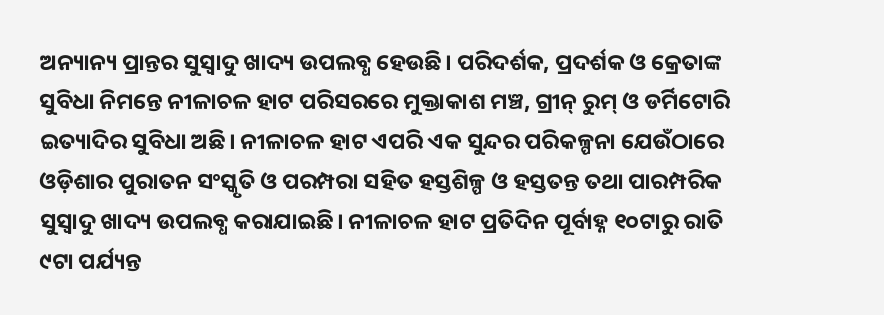ଅନ୍ୟାନ୍ୟ ପ୍ରାନ୍ତର ସୁସ୍ବାଦୁ ଖାଦ୍ୟ ଉପଲବ୍ଧ ହେଉଛି। ପରିଦର୍ଶକ, ପ୍ରଦର୍ଶକ ଓ କ୍ରେତାଙ୍କ ସୁବିଧା ନିମନ୍ତେ ନୀଳାଚଳ ହାଟ ପରିସରରେ ମୁକ୍ତାକାଶ ମଞ୍ଚ, ଗ୍ରୀନ୍‌ ରୁମ୍‌ ଓ ଡର୍ମିଟୋରି ଇତ୍ୟାଦିର ସୁବିଧା ଅଛି। ନୀଳାଚଳ ହାଟ ଏପରି ଏକ ସୁନ୍ଦର ପରିକଳ୍ପନା ଯେଉଁଠାରେ ଓଡ଼ିଶାର ପୁରାତନ ସଂସ୍କୃତି ଓ ପରମ୍ପରା ସହିତ ହସ୍ତଶିଳ୍ପ ଓ ହସ୍ତତନ୍ତ ତଥା ପାରମ୍ପରିକ ସୁସ୍ବାଦୁ ଖାଦ୍ୟ ଉପଲବ୍ଧ କରାଯାଇଛି। ନୀଳାଚଳ ହାଟ ପ୍ରତିଦିନ ପୂର୍ବାହ୍ନ ୧୦ଟାରୁ ରାତି ୯ଟା ପର୍ଯ୍ୟନ୍ତ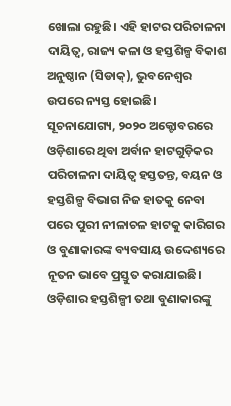ଖୋଲା ରହୁଛି। ଏହି ହାଟର ପରିଚାଳନା ଦାୟିତ୍ବ, ରାଜ୍ୟ କଳା ଓ ହସ୍ତଶିଳ୍ପ ବିକାଶ ଅନୁଷ୍ଠାନ (ସିଡାକ୍‌), ଭୁବନେଶ୍ୱର ଉପରେ ନ୍ୟସ୍ତ ହୋଇଛି। ସୂଚନାଯୋଗ୍ୟ, ୨୦୨୦ ଅକ୍ଟୋବରରେ ଓଡ଼ିଶାରେ ଥିବା ଅର୍ବାନ ହାଟଗୁଡ଼ିକର ପରିଚାଳନା ଦାୟିତ୍ୱ ହସ୍ତତନ୍ତ, ବୟନ ଓ ହସ୍ତଶିଳ୍ପ ବିଭାଗ ନିଜ ହାତକୁ ନେବା ପରେ ପୁରୀ ନୀଳାଚଳ ହାଟକୁ କାରିଗର ଓ ବୁଣାକାରଙ୍କ ବ୍ୟବସାୟ ଉଦ୍ଦେଶ୍ୟରେ ନୂତନ ଭାବେ ପ୍ରସ୍ତୁତ କରାଯାଇଛି। ଓଡ଼ିଶାର ହସ୍ତଶିଳ୍ପୀ ତଥା ବୁଣାକାରଙ୍କୁ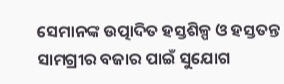ସେମାନଙ୍କ ଉତ୍ପାଦିତ ହସ୍ତଶିଳ୍ପ ଓ ହସ୍ତତନ୍ତ ସାମଗ୍ରୀର ବଜାର ପାଇଁ ସୁଯୋଗ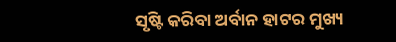ସୃଷ୍ଟି କରିବା ଅର୍ବାନ ହାଟର ମୁଖ୍ୟ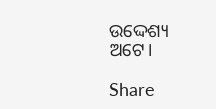ଉଦ୍ଦେଶ୍ୟ ଅଟେ।

Share